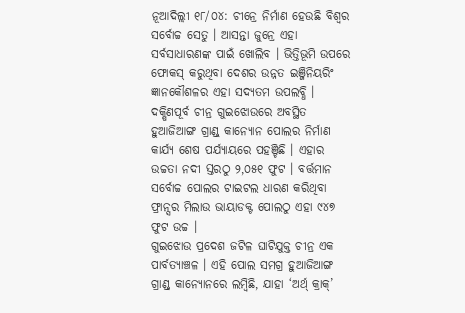ନୂଆଦିଲ୍ଲୀ ୧୮/୦୪: ଚୀନ୍ରେ ନିର୍ମାଣ ହେଉଛି ବିଶ୍ୱର ସର୍ବୋଚ୍ଚ ସେତୁ । ଆସନ୍ତା ଜୁନ୍ରେ ଏହା ସର୍ବସାଧାରଣଙ୍କ ପାଇଁ ଖୋଲିବ । ଭିତ୍ତିଭୂମି ଉପରେ ଫୋକସ୍ କରୁଥିବା ଦେଶର ଉନ୍ନତ ଇଞ୍ଜିନିୟରିଂ ଜ୍ଞାନକୌଶଳର ଏହା ସଦ୍ୟତମ ଉପଲବ୍ଧି । ଦକ୍ଷିଣପୂର୍ବ ଚୀନ୍ର ଗୁଇଝୋଉରେ ଅବସ୍ଥିତ ହୁଆଜିଆଙ୍ଗ ଗ୍ରାଣ୍ଡ୍ କାନ୍ୟୋନ ପୋଲର ନିର୍ମାଣ କାର୍ଯ୍ୟ ଶେଷ ପର୍ଯ୍ୟାୟରେ ପହଞ୍ଚିଛି । ଏହାର ଉଚ୍ଚତା ନଦୀ ସ୍ତରଠୁ ୨,୦୫୧ ଫୁଟ । ବର୍ତ୍ତମାନ ସର୍ବୋଚ୍ଚ ପୋଲର ଟାଇଟଲ ଧାରଣ କରିଥିବା ଫ୍ରାନ୍ସର ମିଲାଉ ଭାୟାଡକ୍ଟ ପୋଲଠୁ ଏହା ୯୪୭ ଫୁଟ ଉଚ୍ଚ ।
ଗୁଇଝୋଉ ପ୍ରଦେଶ ଜଟିଳ ଘାଟିଯୁକ୍ତ ଚୀନ୍ର ଏକ ପାର୍ବତ୍ୟାଞ୍ଚଳ । ଏହି ପୋଲ ସମଗ୍ର ହୁଆଜିଆଙ୍ଗ ଗ୍ରାଣ୍ଡ୍ କାନ୍ୟୋନରେ ଲମ୍ବିଛି, ଯାହା ‘ଅର୍ଥ୍ କ୍ରାକ୍’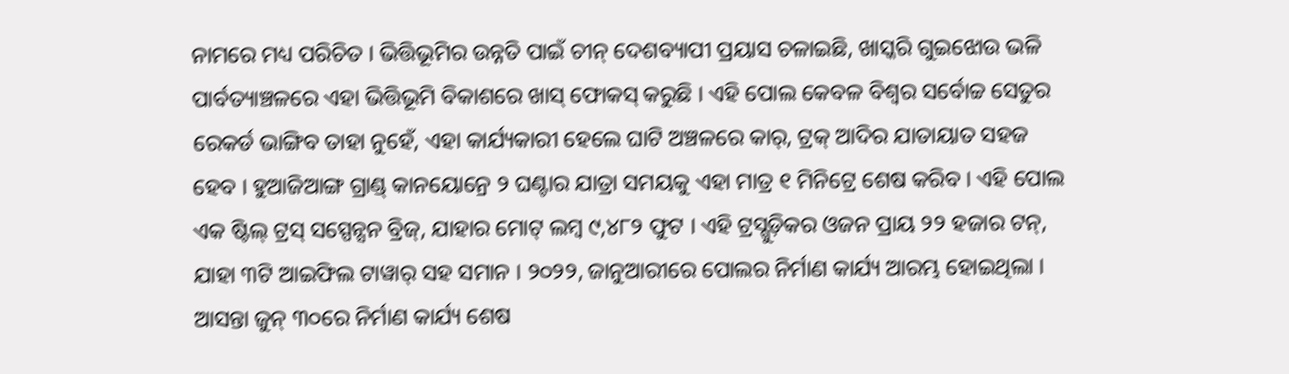ନାମରେ ମଧ୍ୟ ପରିଚିତ । ଭିତ୍ତିଭୂମିର ଉନ୍ନତି ପାଇଁ ଚୀନ୍ ଦେଶବ୍ୟାପୀ ପ୍ରୟାସ ଚଳାଇଛି, ଖାସ୍କରି ଗୁଇଝୋଉ ଭଳି ପାର୍ବତ୍ୟାଞ୍ଚଳରେ ଏହା ଭିତ୍ତିଭୂମି ବିକାଶରେ ଖାସ୍ ଫୋକସ୍ କରୁଛି । ଏହି ପୋଲ କେବଳ ବିଶ୍ୱର ସର୍ବୋଚ୍ଚ ସେତୁର ରେକର୍ଡ ଭାଙ୍ଗିବ ତାହା ନୁହେଁ, ଏହା କାର୍ଯ୍ୟକାରୀ ହେଲେ ଘାଟି ଅଞ୍ଚଳରେ କାର୍, ଟ୍ରକ୍ ଆଦିର ଯାତାୟାତ ସହଜ ହେବ । ହୁଆଜିଆଙ୍ଗ ଗ୍ରାଣ୍ଡ୍ କାନୟୋନ୍ରେ ୨ ଘଣ୍ଟାର ଯାତ୍ରା ସମୟକୁ ଏହା ମାତ୍ର ୧ ମିନିଟ୍ରେ ଶେଷ କରିବ । ଏହି ପୋଲ ଏକ ଷ୍ଟିଲ୍ ଟ୍ରସ୍ ସସ୍ପେନ୍ସନ ବ୍ରିଜ୍, ଯାହାର ମୋଟ୍ ଲମ୍ବ ୯,୪୮୨ ଫୁଟ । ଏହି ଟ୍ରସ୍ଗୁଡ଼ିକର ଓଜନ ପ୍ରାୟ ୨୨ ହଜାର ଟନ୍, ଯାହା ୩ଟି ଆଇଫିଲ ଟାୱାର୍ ସହ ସମାନ । ୨୦୨୨, ଜାନୁଆରୀରେ ପୋଲର ନିର୍ମାଣ କାର୍ଯ୍ୟ ଆରମ୍ଭ ହୋଇଥିଲା । ଆସନ୍ତା ଜୁନ୍ ୩୦ରେ ନିର୍ମାଣ କାର୍ଯ୍ୟ ଶେଷ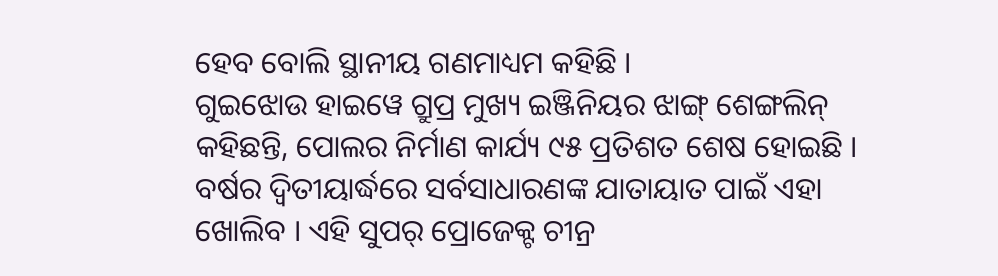ହେବ ବୋଲି ସ୍ଥାନୀୟ ଗଣମାଧ୍ୟମ କହିଛି ।
ଗୁଇଝୋଉ ହାଇୱେ ଗ୍ରୁପ୍ର ମୁଖ୍ୟ ଇଞ୍ଜିନିୟର ଝାଙ୍ଗ୍ ଶେଙ୍ଗଲିନ୍ କହିଛନ୍ତି, ପୋଲର ନିର୍ମାଣ କାର୍ଯ୍ୟ ୯୫ ପ୍ରତିଶତ ଶେଷ ହୋଇଛି । ବର୍ଷର ଦ୍ୱିତୀୟାର୍ଦ୍ଧରେ ସର୍ବସାଧାରଣଙ୍କ ଯାତାୟାତ ପାଇଁ ଏହା ଖୋଲିବ । ଏହି ସୁପର୍ ପ୍ରୋଜେକ୍ଟ ଚୀନ୍ର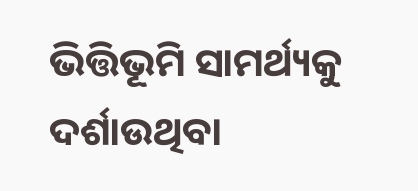ଭିତ୍ତିଭୂମି ସାମର୍ଥ୍ୟକୁ ଦର୍ଶାଉଥିବା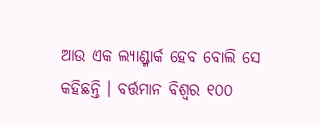ଆଉ ଏକ ଲ୍ୟାଣ୍ଡ୍ମାର୍କ ହେବ ବୋଲି ସେ କହିଛନ୍ତି । ବର୍ତ୍ତମାନ ବିଶ୍ୱର ୧୦୦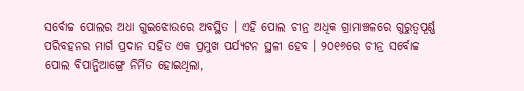ସର୍ବୋଚ୍ଚ ପୋଲର ଅଧା ଗୁଇଝୋଉରେ ଅବସ୍ଥିତ । ଏହି ପୋଲ ଚୀନ୍ର ଅଧିକ ଗ୍ରାମାଞ୍ଚଳରେ ଗୁରୁତ୍ୱପୂର୍ଣ୍ଣ ପରିବହନର ମାର୍ଗ ପ୍ରଦାନ ସହିତ ଏକ ପ୍ରମୁଖ ପର୍ଯ୍ୟଟନ ସ୍ଥଳୀ ହେବ । ୨୦୧୬ରେ ଚୀନ୍ର ସର୍ବୋଚ୍ଚ ପୋଲ ବିପାନ୍ଜିଆଙ୍ଗ୍ରେ ନିର୍ମିତ ହୋଇଥିଲା,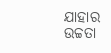ଯାହାର ଉଚ୍ଚତା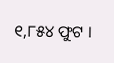୧,୮୫୪ ଫୁଟ ।